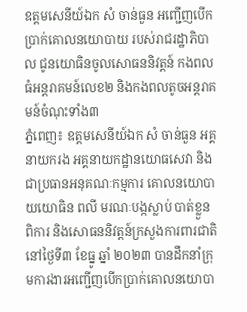ឧត្តមសេនីយ៍ឯក សំ ចាន់ធួន អញ្ជើញបើកប្រាក់គោលនយោបាយ របស់រាជរដ្ឋាភិបាល ជូនយោធិនចូលសោធននិវត្តន៍ កងពលធំអន្តរាគមន៍លេខ២ និងកងពលតូចអន្តរាគមន៍ចំណុះទាំង៣
ភ្នំពេញ៖ ឧត្តមសេនីយ៍ឯក សំ ចាន់ធួន អគ្គនាយករង អគ្គនាយកដ្ឋានយោធសេវា និងជាប្រធានអនុគណៈកម្មការ គោលនយោបាយយោធិន ពលី មរណៈបង្កស្លាប់ បាត់ខ្លួន ពិការ និងសោធននិវត្តន៍ក្រសួងការពារជាតិ នៅថ្ងៃទី៣ ខែធ្នូ ឆ្នាំ ២០២៣ បានដឹកនាំក្រុមការងារអញ្ជើញបើកប្រាក់គោលនយោបា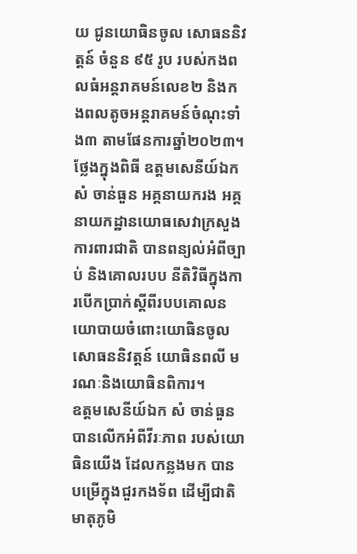យ ជូនយោធិនចូល សោធននិវត្តន៍ ចំនួន ៩៥ រូប របស់កងពលធំអន្តរាគមន៍លេខ២ និងកងពលតូចអន្តរាគមន៍ចំណុះទាំង៣ តាមផែនការឆ្នាំ២០២៣។
ថ្លែងក្នុងពិធី ឧត្តមសេនីយ៍ឯក សំ ចាន់ធួន អគ្គនាយករង អគ្គនាយកដ្ឋានយោធសេវាក្រសួងការពារជាតិ បានពន្យល់អំពីច្បាប់ និងគោលរបប នីតិវិធីក្នុងការបើកប្រាក់ស្ដីពីរបបគោលនយោបាយចំពោះយោធិនចូលសោធននិវត្តន៍ យោធិនពលី មរណៈនិងយោធិនពិការ។
ឧត្តមសេនីយ៍ឯក សំ ចាន់ធួន បានលើកអំពីវីរៈភាព របស់យោធិនយើង ដែលកន្លងមក បានបម្រើក្នុងជួរកងទ័ព ដើម្បីជាតិមាតុភូមិ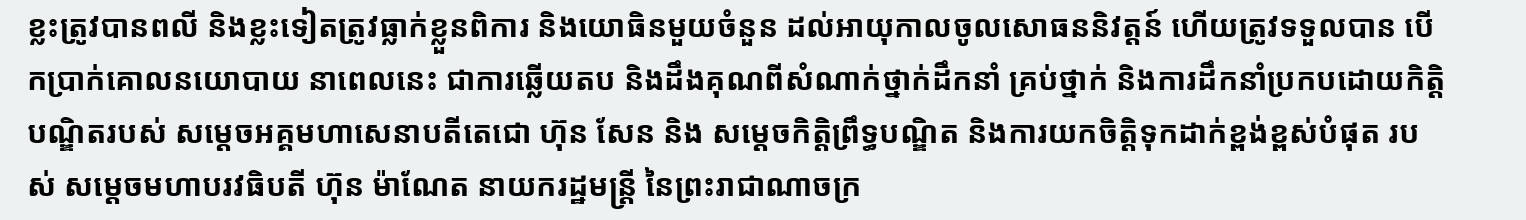ខ្លះត្រូវបានពលី និងខ្លះទៀតត្រូវធ្លាក់ខ្លួនពិការ និងយោធិនមួយចំនួន ដល់អាយុកាលចូលសោធននិវត្តន៍ ហើយត្រូវទទួលបាន បើកប្រាក់គោលនយោបាយ នាពេលនេះ ជាការឆ្លើយតប និងដឹងគុណពីសំណាក់ថ្នាក់ដឹកនាំ គ្រប់ថ្នាក់ និងការដឹកនាំប្រកបដោយកិត្តិបណ្ឌិតរបស់ សម្ដេចអគ្គមហាសេនាបតីតេជោ ហ៊ុន សែន និង សម្ដេចកិត្តិព្រឹទ្ធបណ្ឌិត និងការយកចិត្តិទុកដាក់ខ្ពង់ខ្ពស់បំផុត របស់ សម្តេចមហាបរវធិបតី ហ៊ុន ម៉ាណែត នាយករដ្ឋមន្ត្រី នៃព្រះរាជាណាចក្រ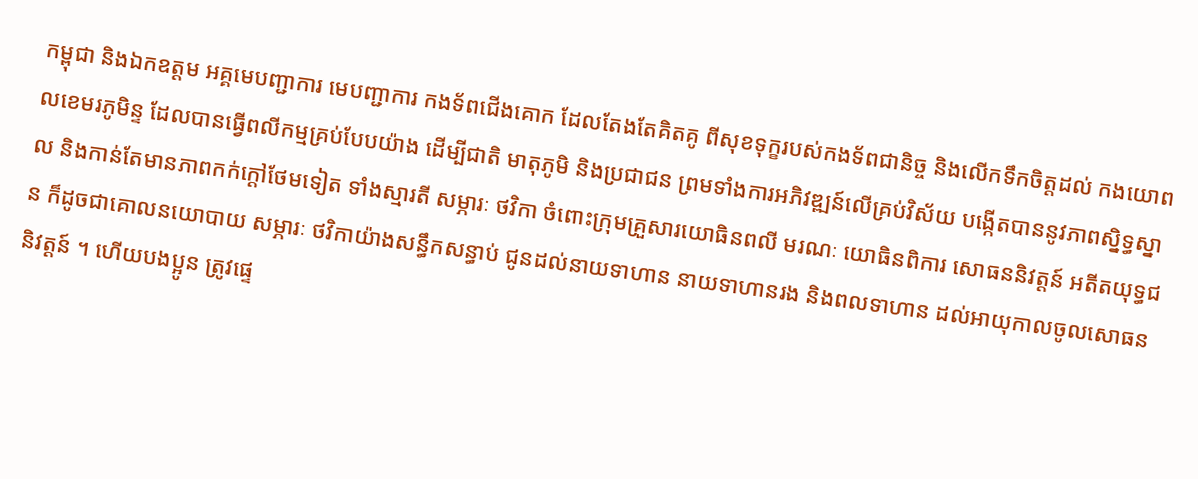កម្ពុជា និងឯកឧត្តម អគ្គមេបញ្ជាការ មេបញ្ជាការ កងទ័ពជើងគោក ដែលតែងតែគិតគូ ពីសុខទុក្ខរបស់កងទ័ពជានិច្ច និងលើកទឹកចិត្តដល់ កងយោពលខេមរភូមិន្ទ ដែលបានធ្វើពលីកម្មគ្រប់បែបយ៉ាង ដើម្បីជាតិ មាតុភូមិ និងប្រជាជន ព្រមទាំងការអភិវឌ្ឍន៍លើគ្រប់វិស័យ បង្កើតបាននូវភាពស្និទ្ធស្នាល និងកាន់តែមានភាពកក់ក្ដៅថែមទៀត ទាំងស្មារតី សម្ភារៈ ថវិកា ចំពោះក្រុមគ្រួសារយោធិនពលី មរណៈ យោធិនពិការ សោធននិវត្តន៍ អតីតយុទ្ធជន ក៏ដូចជាគោលនយោបាយ សម្ភារៈ ថវិកាយ៉ាងសន្ធឹកសន្ធាប់ ជូនដល់នាយទាហាន នាយទាហានរង និងពលទាហាន ដល់អាយុកាលចូលសោធននិវត្តន៍ ។ ហើយបងប្អូន ត្រូវផ្ទេ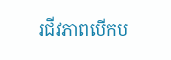រជីវភាពបើកប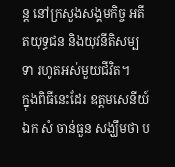ន្ត នៅក្រសួងសង្គមកិច្ច អតីតយុទ្ធជន និងយុវនីតិសម្បទា រហូតអស់មួយជីវិត។
ក្នុងពិធីនេះដែរ ឧត្តមសេនីយ៍ឯក សំ ចាន់ធួន សង្ឃឹមថា ប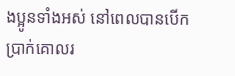ងប្អូនទាំងអស់ នៅពេលបានបើកប្រាក់គោលរ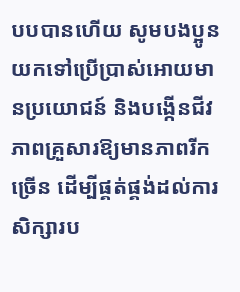បបបានហើយ សូមបងប្អូនយកទៅប្រើប្រាស់អោយមានប្រយោជន៍ និងបង្កើនជីវភាពគ្រួសារឱ្យមានភាពរីកច្រើន ដើម្បីផ្គត់ផ្គង់ដល់ការសិក្សារប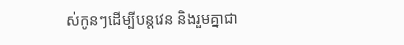ស់កូនៗដើម្បីបន្តវេន និងរួមគ្នាជា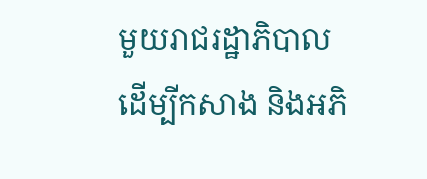មួយរាជរដ្ឋាភិបាល ដើម្បីកសាង និងអភិ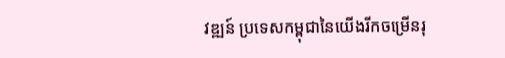វឌ្ឍន៍ ប្រទេសកម្ពុជានៃយើងរីកចម្រើនរុ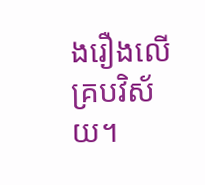ងរឿងលើគ្របវិស័យ។